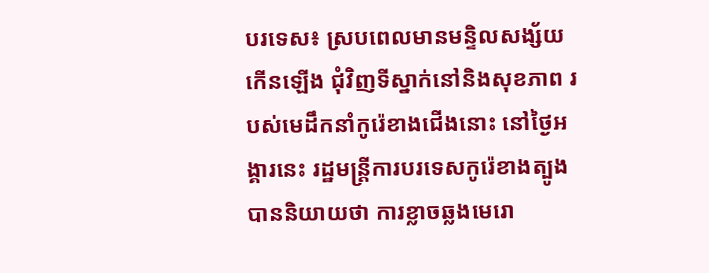បរទេស៖ ស្របពេលមានមន្ទិលសង្ស័យ កើនឡើង ជុំវិញទីស្នាក់នៅនិងសុខភាព របស់មេដឹកនាំកូរ៉េខាងជើងនោះ នៅថ្ងៃអង្គារនេះ រដ្ឋមន្ត្រីការបរទេសកូរ៉េខាងត្បូង បាននិយាយថា ការខ្លាចឆ្លងមេរោ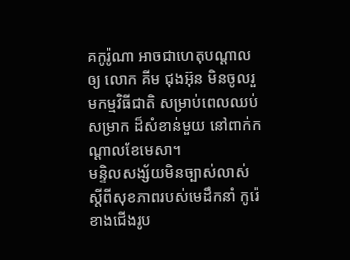គកូរ៉ូណា អាចជាហេតុបណ្ដាលឲ្យ លោក គីម ជុងអ៊ុន មិនចូលរួមកម្មវិធីជាតិ សម្រាប់ពេលឈប់សម្រាក ដ៏សំខាន់មួយ នៅពាក់កណ្ដាលខែមេសា។
មន្ទិលសង្ស័យមិនច្បាស់លាស់ ស្តីពីសុខភាពរបស់មេដឹកនាំ កូរ៉េខាងជើងរូប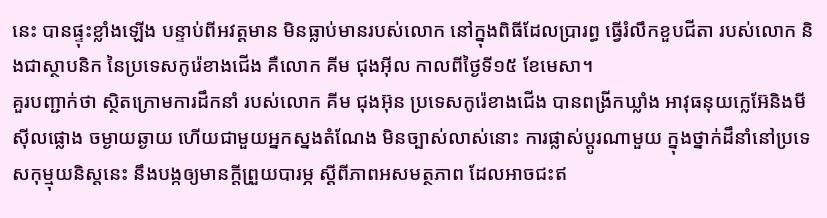នេះ បានផ្ទុះខ្លាំងឡើង បន្ទាប់ពីអវត្តមាន មិនធ្លាប់មានរបស់លោក នៅក្នុងពិធីដែលប្រារព្ធ ធ្វើរំលឹកខួបជីតា របស់លោក និងជាស្ថាបនិក នៃប្រទេសកូរ៉េខាងជើង គឺលោក គីម ជុងអ៊ីល កាលពីថ្ងៃទី១៥ ខែមេសា។
គួរបញ្ជាក់ថា ស្ថិតក្រោមការដឹកនាំ របស់លោក គីម ជុងអ៊ុន ប្រទេសកូរ៉េខាងជើង បានពង្រីកឃ្លាំង អាវុធនុយក្លេអ៊ែនិងមីស៊ីលផ្លោង ចម្ងាយឆ្ងាយ ហើយជាមួយអ្នកស្នងតំណែង មិនច្បាស់លាស់នោះ ការផ្លាស់ប្តូរណាមួយ ក្នុងថ្នាក់ដឹនាំនៅប្រទេសកុម្មុយនិស្តនេះ នឹងបង្កឲ្យមានក្តីព្រួយបារម្ភ ស្តីពីភាពអសមត្ថភាព ដែលអាចជះឥ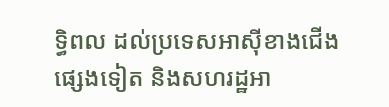ទ្ធិពល ដល់ប្រទេសអាស៊ីខាងជើង ផ្សេងទៀត និងសហរដ្ឋអា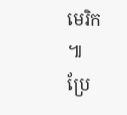មេរិក ៕
ប្រែ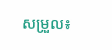សម្រួល៖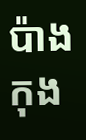ប៉ាង កុង